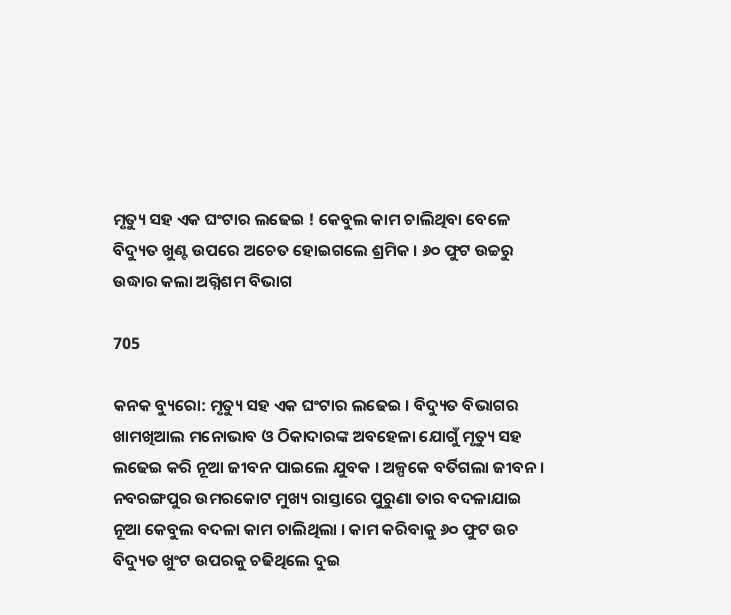ମୃତ୍ୟୁ ସହ ଏକ ଘଂଟାର ଲଢେଇ ! କେବୁଲ କାମ ଚାଲିଥିବା ବେଳେ ବିଦ୍ୟୁତ ଖୁଣ୍ଟ ଉପରେ ଅଚେତ ହୋଇଗଲେ ଶ୍ରମିକ । ୬୦ ଫୁଟ ଉଚ୍ଚରୁ ଉଦ୍ଧାର କଲା ଅଗ୍ନିଶମ ବିଭାଗ

705

କନକ ବ୍ୟୁରୋ: ମୃତ୍ୟୁ ସହ ଏକ ଘଂଟାର ଲଢେଇ । ବିଦ୍ୟୁତ ବିଭାଗର ଖାମଖିଆଲ ମନୋଭାବ ଓ ଠିକାଦାରଙ୍କ ଅବହେଳା ଯୋଗୁଁ ମୃତ୍ୟୁ ସହ ଲଢେଇ କରି ନୂଆ ଜୀବନ ପାଇଲେ ଯୁବକ । ଅଳ୍ପକେ ବର୍ତିଗଲା ଜୀବନ । ନବରଙ୍ଗପୁର ଉମରକୋଟ ମୁଖ୍ୟ ରାସ୍ତାରେ ପୁରୁଣା ତାର ବଦଳାଯାଇ ନୂଆ କେବୁଲ ବଦଳା କାମ ଚାଲିଥିଲା । କାମ କରିବାକୁ ୬୦ ଫୁଟ ଉଚ ବିଦ୍ୟୁତ ଖୁଂଟ ଉପରକୁ ଚଢିଥିଲେ ଦୁଇ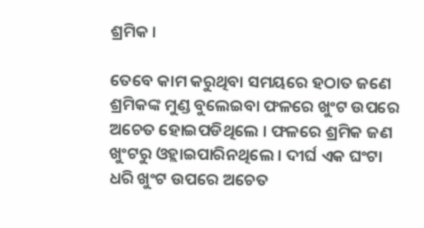ଶ୍ରମିକ ।

ତେବେ କାମ କରୁଥିବା ସମୟରେ ହଠାତ ଜଣେ ଶ୍ରମିକଙ୍କ ମୁଣ୍ଡ ବୁଲେଇବା ଫଳରେ ଖୁଂଟ ଉପରେ ଅଚେତ ହୋଇପଡିଥିଲେ । ଫଳରେ ଶ୍ରମିକ ଜଣ ଖୁଂଟରୁ ଓହ୍ଲାଇପାରିନଥିଲେ । ଦୀର୍ଘ ଏକ ଘଂଟା ଧରି ଖୁଂଟ ଉପରେ ଅଚେତ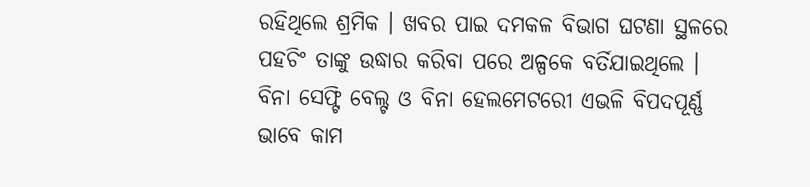ରହିଥିଲେ ଶ୍ରମିକ । ଖବର ପାଇ ଦମକଳ ବିଭାଗ ଘଟଣା ସ୍ଥଳରେ ପହଚିଂ ତାଙ୍କୁ ଉଦ୍ଧାର କରିବା ପରେ ଅଳ୍ପକେ ବର୍ତିଯାଇଥିଲେ । ବିନା ସେଫ୍ଟି ବେଲ୍ଟ ଓ ବିନା ହେଲମେଟରେୀ ଏଭଳି ବିପଦପୂର୍ଣ୍ଣ ଭାବେ କାମ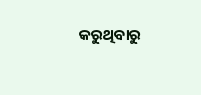କରୁଥିବାରୁ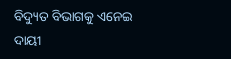ବିଦ୍ୟୁତ ବିଭାଗକୁ ଏନେଇ ଦାୟୀ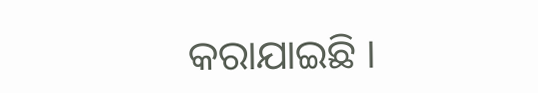କରାଯାଇଛି ।